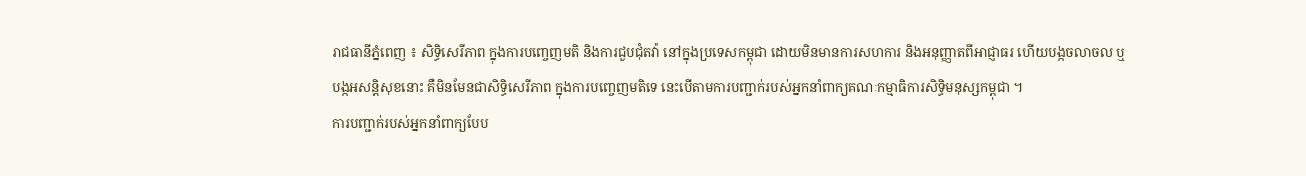រាជធានីភ្នំពេញ ៖ សិទ្ធិសេរីភាព ក្នុងការបញ្ចេញមតិ និងការជួបជុំតវ៉ា នៅក្នុងប្រទេសកម្ពុជា ដោយមិនមានការសហការ និងអនុញ្ញាតពីអាជ្ញាធរ ហើយបង្កចលាចល ឬបង្កអសន្តិសុខនោះ គឺមិនមែនជាសិទ្ធិសេរីភាព ក្នុងការបញ្ចេញមតិទេ នេះបើតាមការបញ្ជាក់របស់អ្នកនាំពាក្យគណៈកម្មាធិការសិទ្ធិមនុស្សកម្ពុជា ។
ការបញ្ជាក់របស់អ្នកនាំពាក្យបែប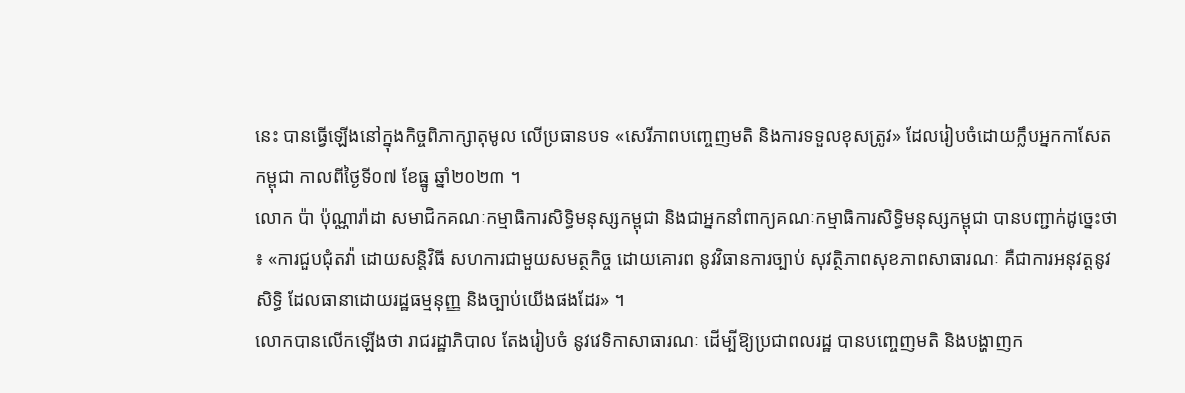នេះ បានធ្វើឡើងនៅក្នុងកិច្ចពិភាក្សាតុមូល លើប្រធានបទ «សេរីភាពបញ្ចេញមតិ និងការទទួលខុសត្រូវ» ដែលរៀបចំដោយក្លឹបអ្នកកាសែតកម្ពុជា កាលពីថ្ងៃទី០៧ ខែធ្នូ ឆ្នាំ២០២៣ ។
លោក ប៉ា ប៉ុណ្ណារ៉ាដា សមាជិកគណៈកម្មាធិការសិទ្ធិមនុស្សកម្ពុជា និងជាអ្នកនាំពាក្យគណៈកម្មាធិការសិទ្ធិមនុស្សកម្ពុជា បានបញ្ជាក់ដូច្នេះថា ៖ «ការជួបជុំតវ៉ា ដោយសន្តិវិធី សហការជាមួយសមត្ថកិច្ច ដោយគោរព នូវវិធានការច្បាប់ សុវត្ថិភាពសុខភាពសាធារណៈ គឺជាការអនុវត្តនូវសិទ្ធិ ដែលធានាដោយរដ្ឋធម្មនុញ្ញ និងច្បាប់យើងផងដែរ» ។
លោកបានលើកឡើងថា រាជរដ្ឋាភិបាល តែងរៀបចំ នូវវេទិកាសាធារណៈ ដើម្បីឱ្យប្រជាពលរដ្ឋ បានបញ្ចេញមតិ និងបង្ហាញក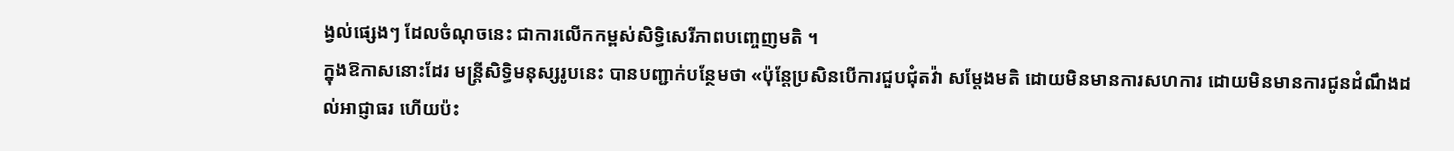ង្វល់ផ្សេងៗ ដែលចំណុចនេះ ជាការលើកកម្ពស់សិទ្ធិសេរីភាពបញ្ចេញមតិ ។
ក្នុងឱកាសនោះដែរ មន្ត្រីសិទ្ធិមនុស្សរូបនេះ បានបញ្ជាក់បន្ថែមថា «ប៉ុន្តែប្រសិនបើការជួបជុំតវ៉ា សម្តែងមតិ ដោយមិនមានការសហការ ដោយមិនមានការជូនដំណឹងដល់អាជ្ញាធរ ហើយប៉ះ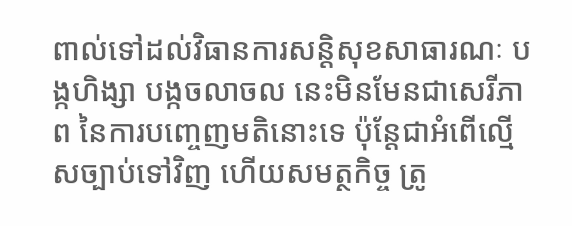ពាល់ទៅដល់វិធានការសន្តិសុខសាធារណៈ បង្កហិង្សា បង្កចលាចល នេះមិនមែនជាសេរីភាព នៃការបញ្ចេញមតិនោះទេ ប៉ុន្តែជាអំពើល្មើសច្បាប់ទៅវិញ ហើយសមត្ថកិច្ច ត្រូ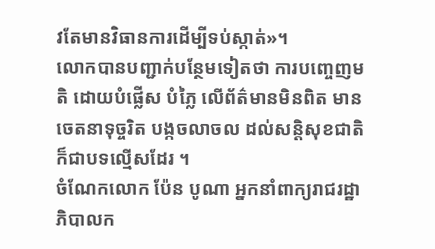វតែមានវិធានការដើម្បីទប់ស្កាត់»។
លោកបានបញ្ជាក់បន្ថែមទៀតថា ការបញ្ចេញមតិ ដោយបំផ្លើស បំភ្លៃ លើព័ត៌មានមិនពិត មានចេតនាទុច្ចរិត បង្កចលាចល ដល់សន្តិសុខជាតិ ក៏ជាបទល្មើសដែរ ។
ចំណែកលោក ប៉ែន បូណា អ្នកនាំពាក្យរាជរដ្ឋាភិបាលក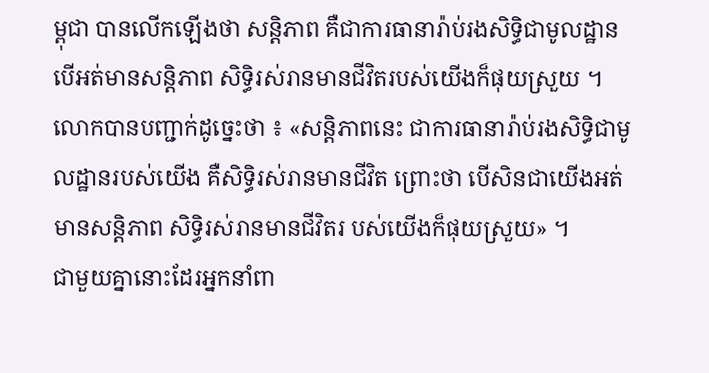ម្ពុជា បានលើកឡើងថា សន្តិភាព គឺជាការធានារ៉ាប់រងសិទ្ធិជាមូលដ្ឋាន បើអត់មានសន្តិភាព សិទ្ធិរស់រានមានជីវិតរបស់យើងក៏ផុយស្រួយ ។
លោកបានបញ្ជាក់ដូច្នេះថា ៖ «សន្តិភាពនេះ ជាការធានារ៉ាប់រងសិទ្ធិជាមូលដ្ឋានរបស់យើង គឺសិទ្ធិរស់រានមានជីវិត ព្រោះថា បើសិនជាយើងអត់មានសន្តិភាព សិទ្ធិរស់រានមានជីវិតរ បស់យើងក៏ផុយស្រួយ» ។
ជាមួយគ្នានោះដែរអ្នកនាំពា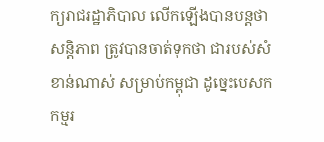ក្យរាជរដ្ឋាភិបាល លើកឡើងបានបន្តថា សន្តិភាព ត្រូវបានចាត់ទុកថា ជារបស់សំខាន់ណាស់ សម្រាប់កម្ពុជា ដូច្នេះបេសកកម្មរ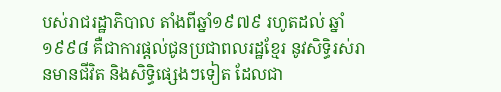បស់រាជរដ្ឋាភិបាល តាំងពីឆ្នាំ១៩៧៩ រហូតដល់ ឆ្នាំ១៩៩៨ គឺជាការផ្តល់ជូនប្រជាពលរដ្ឋខ្មែរ នូវសិទ្ធិរស់រានមានជីវិត និងសិទ្ធិផ្សេងៗទៀត ដែលជា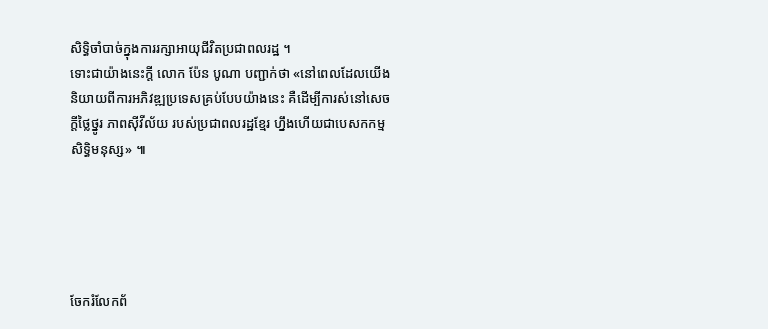សិទ្ធិចាំបាច់ក្នុងការរក្សាអាយុជីវិតប្រជាពលរដ្ឋ ។
ទោះជាយ៉ាងនេះក្តី លោក ប៉ែន បូណា បញ្ជាក់ថា «នៅពេលដែលយើងនិយាយពីការអភិវឌ្ឍប្រទេសគ្រប់បែបយ៉ាងនេះ គឺដើម្បីការស់នៅសេចក្តីថ្លៃថ្នូរ ភាពស៊ីវីល័យ របស់ប្រជាពលរដ្ឋខ្មែរ ហ្នឹងហើយជាបេសកកម្មសិទ្ធិមនុស្ស» ៕





ចែករំលែកព័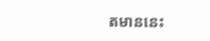តមាននេះ